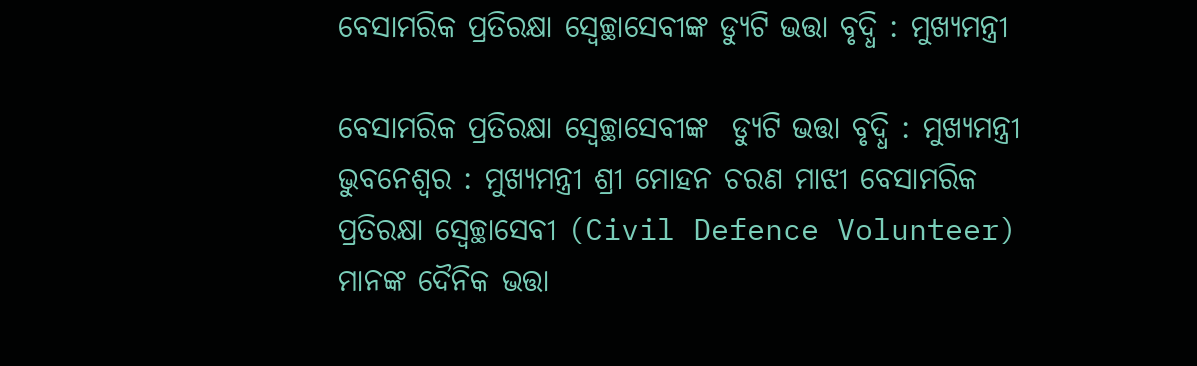ବେସାମରିକ ପ୍ରତିରକ୍ଷା ସ୍ୱେଚ୍ଛାସେବୀଙ୍କ ଡ୍ୟୁଟି ଭତ୍ତା ବୃଦ୍ଧି : ମୁଖ୍ୟମନ୍ତ୍ରୀ

ବେସାମରିକ ପ୍ରତିରକ୍ଷା ସ୍ୱେଚ୍ଛାସେବୀଙ୍କ  ଡ୍ୟୁଟି ଭତ୍ତା ବୃଦ୍ଧି : ମୁଖ୍ୟମନ୍ତ୍ରୀ
ଭୁବନେଶ୍ୱର : ମୁଖ୍ୟମନ୍ତ୍ରୀ ଶ୍ରୀ ମୋହନ ଚରଣ ମାଝୀ ବେସାମରିକ ପ୍ରତିରକ୍ଷା ସ୍ୱେଚ୍ଛାସେବୀ (Civil Defence Volunteer) ମାନଙ୍କ ଦୈନିକ ଭତ୍ତା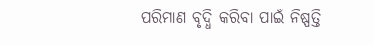ପରିମାଣ ବୃଦ୍ଧି କରିବା ପାଇଁ ନିଷ୍ପତ୍ତି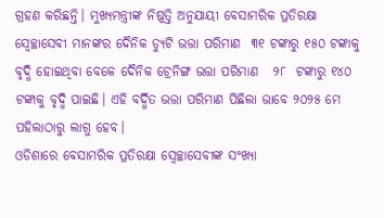ଗ୍ରହଣ କରିଛନ୍ତି। ମୁଖ୍ୟମନ୍ତ୍ରୀଙ୍କ ନିଷ୍ପତ୍ତି ଅନୁଯାୟୀ ବେସାମରିକ ପ୍ରତିରକ୍ଷା ସ୍ୱେଚ୍ଛାସେବୀ ମାନଙ୍କର ଦୈନିକ ଡ୍ୟୁଟି ଭତ୍ତା ପରିମାଣ  ୩୧ ଟଙ୍କାରୁ ୧୫୦ ଟଙ୍କାକୁ ବୃଦ୍ଧି ହୋଇଥିବା ବେଳେ ଦୈନିକ ଟ୍ରେନିଙ୍ଗ ଭତ୍ତା ପରିମାଣ   ୨୮  ଟଙ୍କାରୁ ୧୪୦ ଟଙ୍କାକୁ ବୃଦ୍ଧି ପାଇଛି। ଏହି ବର୍ଦ୍ଧିତ ଭତ୍ତା ପରିମାଣ ପିଛିଲା ଭାବେ ୨୦୨୫ ମେ ପହିଲାଠାରୁ ଲାଗୁ ହେବ।
ଓଡିଶାରେ ବେସାମରିକ ପ୍ରତିରକ୍ଷା ସ୍ୱେଚ୍ଛାସେବୀଙ୍କ ସଂଖ୍ୟା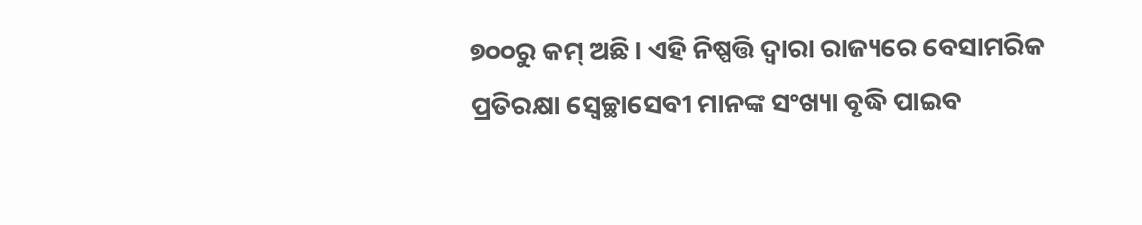୭୦୦ରୁ କମ୍ ଅଛି। ଏହି ନିଷ୍ପତ୍ତି ଦ୍ୱାରା ରାଜ୍ୟରେ ବେସାମରିକ ପ୍ରତିରକ୍ଷା ସ୍ୱେଚ୍ଛାସେବୀ ମାନଙ୍କ ସଂଖ୍ୟା ବୃଦ୍ଧି ପାଇବ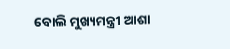ବୋଲି ମୁଖ୍ୟମନ୍ତ୍ରୀ ଆଶା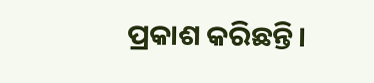ପ୍ରକାଶ କରିଛନ୍ତି।